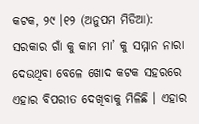କଟକ, ୨୯ ।୧୨ (ଅନୁପମ ମିଡିଆ): ସରକାର ଗାଁ କୁ କାମ ମା’ କୁ ସମ୍ମାନ ନାରା ଦେଉଥିବା ବେଳେ ଖୋଦ କଟକ ସହରରେ ଏହାର ବିପରୀତ ଦେଖିବାକୁ ମିଳିଛି । ଏହାର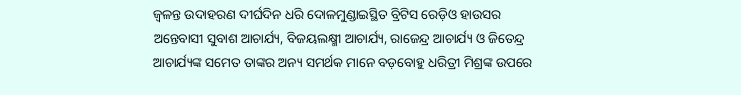ଜ୍ୱଳନ୍ତ ଉଦାହରଣ ଦୀର୍ଘଦିନ ଧରି ଦୋଳମୁଣ୍ଡାଇସ୍ଥିତ ବ୍ରିଟିସ ରେଡ଼ିଓ ହାଉସର ଅନ୍ତେବାସୀ ସୁବାଶ ଆଚାର୍ଯ୍ୟ, ବିଜୟଲକ୍ଷ୍ମୀ ଆଚାର୍ଯ୍ୟ, ରାଜେନ୍ଦ୍ର ଆଚାର୍ଯ୍ୟ ଓ ଜିତେନ୍ଦ୍ର ଆଚାର୍ଯ୍ୟଙ୍କ ସମେତ ତାଙ୍କର ଅନ୍ୟ ସମର୍ଥକ ମାନେ ବଡ଼ବୋହୁ ଧରିତ୍ରୀ ମିଶ୍ରଙ୍କ ଉପରେ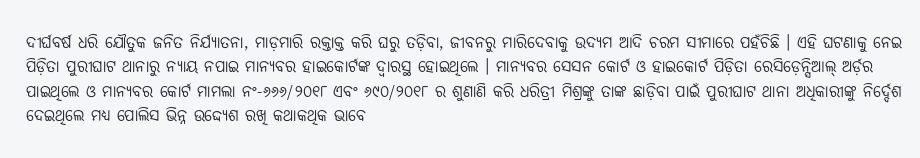ଦୀର୍ଘବର୍ଷ ଧରି ଯୌତୁକ ଜନିତ ନିର୍ଯ୍ୟାତନା, ମାଡ଼ମାରି ରକ୍ତାକ୍ତ କରି ଘରୁ ତଡ଼ିବା, ଜୀବନରୁ ମାରିଦେବାକୁ ଉଦ୍ୟମ ଆଦି ଚରମ ସୀମାରେ ପହଁଚିଛି । ଏହି ଘଟଣାକୁ ନେଇ ପିଡ଼ିତା ପୁରୀଘାଟ ଥାନାରୁ ନ୍ୟାୟ ନପାଇ ମାନ୍ୟବର ହାଇକୋର୍ଟଙ୍କ ଦ୍ୱାରସ୍ଥ ହୋଇଥିଲେ । ମାନ୍ୟବର ସେସନ କୋର୍ଟ ଓ ହାଇକୋର୍ଟ ପିଡ଼ିତା ରେସିଡ଼େନ୍ସିଆଲ୍ ଅର୍ଡ଼ର ପାଇଥିଲେ ଓ ମାନ୍ୟବର କୋର୍ଟ ମାମଲା ନଂ-୬୬୬/୨୦୧୮ ଏବଂ ୬୯୦/୨୦୧୮ ର ଶୁଣାଣି କରି ଧରିତ୍ରୀ ମିଶ୍ରଙ୍କୁ ତାଙ୍କ ଛାଡ଼ିବା ପାଇଁ ପୁରୀଘାଟ ଥାନା ଅଧିକାରୀଙ୍କୁ ନିର୍ଦ୍ଦେଶ ଦେଇଥିଲେ ମଧ୍ୟ ପୋଲିସ ଭିନ୍ନ ଉଦ୍ଦ୍ୟେଶ ରଖି କଥାକଥିକ ଭାବେ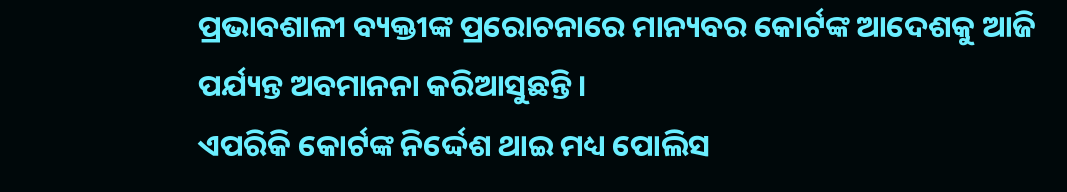ପ୍ରଭାବଶାଳୀ ବ୍ୟକ୍ତୀଙ୍କ ପ୍ରରୋଚନାରେ ମାନ୍ୟବର କୋର୍ଟଙ୍କ ଆଦେଶକୁ ଆଜି ପର୍ଯ୍ୟନ୍ତ ଅବମାନନା କରିଆସୁଛନ୍ତି ।
ଏପରିକି କୋର୍ଟଙ୍କ ନିର୍ଦ୍ଦେଶ ଥାଇ ମଧ୍ୟ ପୋଲିସ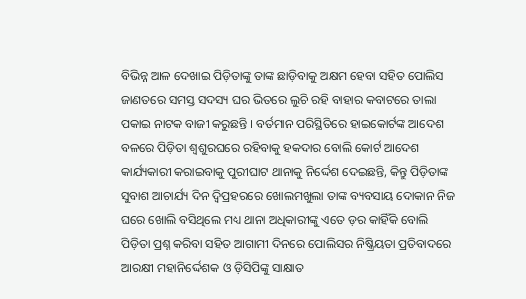ବିଭିନ୍ନ ଆଳ ଦେଖାଇ ପିଡ଼ିତାଙ୍କୁ ତାଙ୍କ ଛାଡ଼ିବାକୁ ଅକ୍ଷମ ହେବା ସହିତ ପୋଲିସ ଜାଣତରେ ସମସ୍ତ ସଦସ୍ୟ ଘର ଭିତରେ ଲୁଚି ରହି ବାହାର କବାଟରେ ତାଲା ପକାଇ ନାଟକ ବାଜୀ କରୁଛନ୍ତି । ବର୍ତମାନ ପରିସ୍ଥିତିରେ ହାଇକୋର୍ଟଙ୍କ ଆଦେଶ ବଳରେ ପିଡ଼ିତା ଶ୍ୱଶୁରଘରେ ରହିବାକୁ ହକଦାର ବୋଲି କୋର୍ଟ ଆଦେଶ କାର୍ଯ୍ୟକାରୀ କରାଇବାକୁ ପୁରୀଘାଟ ଥାନାକୁ ନିର୍ଦ୍ଦେଶ ଦେଇଛନ୍ତି, କିନ୍ତୁ ପିଡ଼ିତାଙ୍କ ସୁବାଶ ଆଚାର୍ଯ୍ୟ ଦିନ ଦ୍ୱିପ୍ରହରରେ ଖୋଲମଖୁଲା ତାଙ୍କ ବ୍ୟବସାୟ ଦୋକାନ ନିଜ ଘରେ ଖୋଲି ବସିଥିଲେ ମଧ୍ୟ ଥାନା ଅଧିକାରୀଙ୍କୁ ଏତେ ଡ଼ର କାହିଁକି ବୋଲି ପିଡ଼ିତା ପ୍ରଶ୍ନ କରିବା ସହିତ ଆଗାମୀ ଦିନରେ ପୋଲିସର ନିଷ୍କ୍ରିୟତା ପ୍ରତିବାଦରେ ଆରକ୍ଷୀ ମହାନିର୍ଦ୍ଦେଶକ ଓ ଡ଼ିସିପିଙ୍କୁ ସାକ୍ଷାତ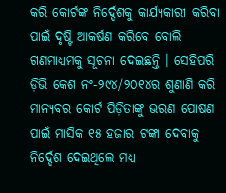କରି କୋର୍ଟଙ୍କ ନିର୍ଦ୍ଦେଶକୁ କାର୍ଯ୍ୟକାରୀ କରିବା ପାଇଁ ଦୃଷ୍ଟି ଆକର୍ଷଣ କରିବେ ବୋଲି ଗଣମାଧ୍ୟମକୁ ସୂଚନା ଦେଇଛନ୍ତି । ସେହିପରି ଡ଼ିଭି କେଶ ନଂ-୨୯୪/୨୦୧୪ର ଶୁଣାଣି କରି ମାନ୍ୟବର କୋର୍ଟ ପିଡ଼ିତାଙ୍କୁ ଭରଣ ପୋଷଣ ପାଇଁ ମାସିକ ୧୫ ହଜାର ଟଙ୍କା ଦେବାକୁ ନିର୍ଦ୍ଦେଶ ଦେଇଥିଲେ ମଧ୍ୟ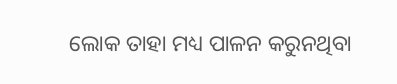ଲୋକ ତାହା ମଧ୍ୟ ପାଳନ କରୁନଥିବା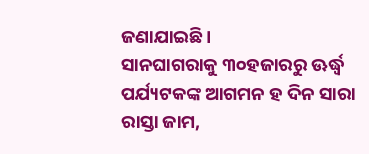ଜଣାଯାଇଛି ।
ସାନଘାଗରାକୁ ୩୦ହଜାରରୁ ଊର୍ଦ୍ଧ୍ୱ ପର୍ଯ୍ୟଟକଙ୍କ ଆଗମନ ହ ଦିନ ସାରା ରାସ୍ତା ଜାମ,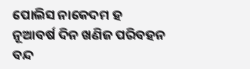ପୋଲିସ ନାକେଦମ ହ ନୂଆବର୍ଷ ଦିନ ଖଣିଜ ପରିବହନ ବନ୍ଦ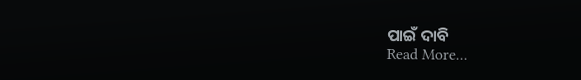ପାଇଁ ଦାବି
Read More...